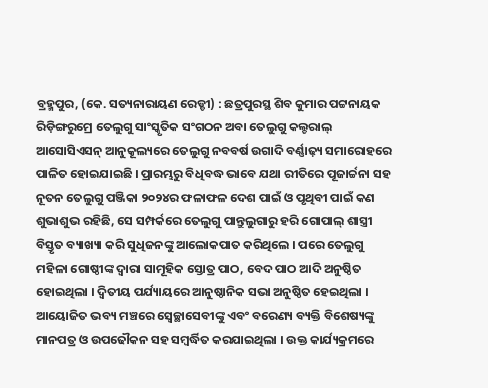ବ୍ରହ୍ମପୁର, (କେ. ସତ୍ୟନାରାୟଣ ରେଡ୍ଡୀ) : ଛତ୍ରପୁରସ୍ଥ ଶିବ କୁମାର ପଟ୍ଟନାୟକ ରିଡ଼ିଙ୍ଗରୁମ୍ରେ ତେଲୁଗୁ ସାଂସ୍କୃତିକ ସଂଗଠନ ଅବା ତେଲୁଗୁ କଲ୍ଚରାଲ୍ ଆସୋସିଏସନ୍ ଆନୁକୂଲ୍ୟରେ ତେଲୁଗୁ ନବବର୍ଷ ଉଗାଦି ବର୍ଣ୍ଣାଢ଼୍ୟ ସମାରୋହରେ ପାଳିତ ହୋଇଯାଇଛି । ପ୍ରାରମ୍ଭରୁ ବିଧିବଦ୍ଧ ଭାବେ ଯଥା ରୀତିରେ ପୂଜାର୍ଚ୍ଚନା ସହ ନୂତନ ତେଲୁଗୁ ପଞ୍ଜିକା ୨୦୨୪ର ଫଳାଫଳ ଦେଶ ପାଇଁ ଓ ପୃଥିବୀ ପାଇଁ କଣ ଶୁଭାଶୁଭ ରହିଛି, ସେ ସମ୍ପର୍କରେ ତେଲୁଗୁ ପାନ୍ତୁଲୁଗାରୁ ହରି ଗୋପାଲ୍ ଶାସ୍ତ୍ରୀ ବିସ୍ତୃତ ବ୍ୟାଖ୍ୟା କରି ସୁଧିଜନଙ୍କୁ ଆଲୋକପାତ କରିଥିଲେ । ପରେ ତେଲୁଗୁ ମହିଳା ଗୋଷ୍ଠୀଙ୍କ ଦ୍ୱାରା ସାମୂହିକ ସ୍ତୋତ୍ର ପାଠ, ବେଦ ପାଠ ଆଦି ଅନୁଷ୍ଠିତ ହୋଇଥିଲା । ଦ୍ୱିତୀୟ ପର୍ଯ୍ୟାୟରେ ଆନୁଷ୍ଠାନିକ ସଭା ଅନୁଷ୍ଠିତ ହେଇଥିଲା । ଆୟୋଜିତ ଭବ୍ୟ ମଞ୍ଚରେ ସ୍ଵେଚ୍ଛାସେବୀଙ୍କୁ ଏବଂ ବରେଣ୍ୟ ବ୍ୟକ୍ତି ବିଶେଷ୍ୟଙ୍କୁ ମାନପତ୍ର ଓ ଉପଢୌକନ ସହ ସମ୍ବର୍ଦ୍ଧିତ କରଯାଇଥିଲା । ଉକ୍ତ କାର୍ଯ୍ୟକ୍ରମରେ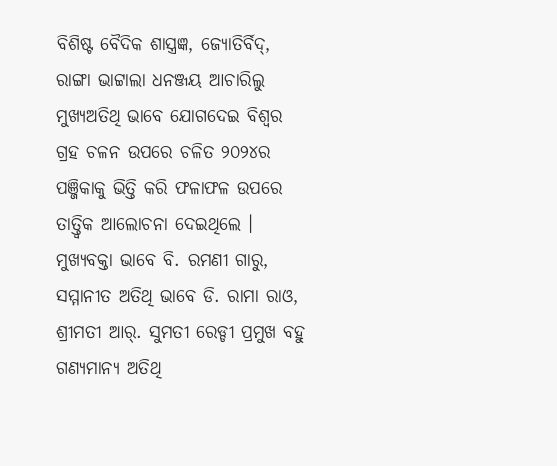ବିଶିଷ୍ଟ ବୈଦିକ ଶାସ୍ତ୍ରଜ୍ଞ, ଜ୍ୟୋତିର୍ବିଦ୍, ରାଙ୍ଗା ଭାଟ୍ଟାଲା ଧନଞ୍ଜୟ ଆଚାରିଲୁ ମୁଖ୍ୟଅତିଥି ଭାବେ ଯୋଗଦେଇ ବିଶ୍ଵର ଗ୍ରହ ଚଳନ ଉପରେ ଚଳିତ ୨୦୨୪ର ପଞ୍ଜିକାକୁ ଭିତ୍ତି କରି ଫଳାଫଳ ଉପରେ ତାତ୍ତ୍ଵିକ ଆଲୋଚନା ଦେଇଥିଲେ । ମୁଖ୍ୟବକ୍ତା ଭାବେ ବି. ରମଣୀ ଗାରୁ, ସମ୍ମାନୀତ ଅତିଥି ଭାବେ ଡି. ରାମା ରାଓ, ଶ୍ରୀମତୀ ଆର୍. ସୁମତୀ ରେଡ୍ଡୀ ପ୍ରମୁଖ ବହୁ ଗଣ୍ୟମାନ୍ୟ ଅତିଥି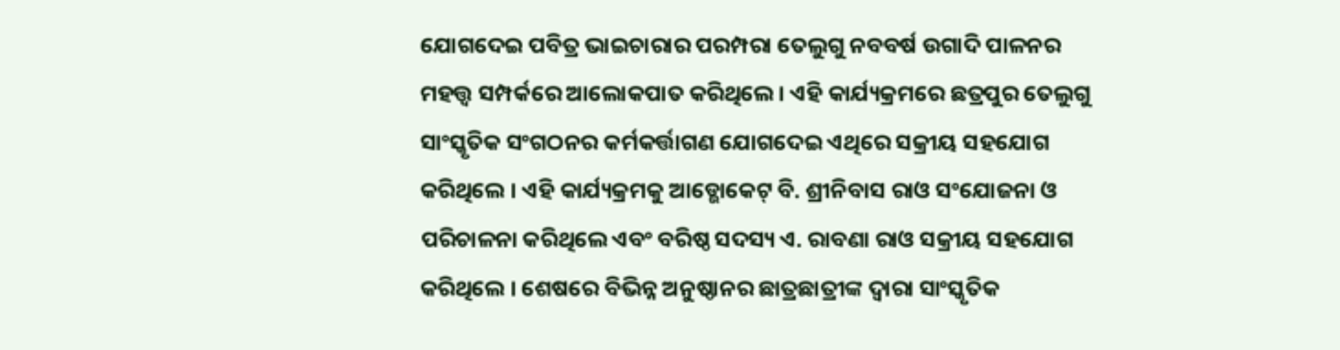ଯୋଗଦେଇ ପବିତ୍ର ଭାଇଚାରାର ପରମ୍ପରା ତେଲୁଗୁ ନବବର୍ଷ ଉଗାଦି ପାଳନର ମହତ୍ତ୍ଵ ସମ୍ପର୍କରେ ଆଲୋକପାତ କରିଥିଲେ । ଏହି କାର୍ଯ୍ୟକ୍ରମରେ ଛତ୍ରପୁର ତେଲୁଗୁ ସାଂସ୍କୃତିକ ସଂଗଠନର କର୍ମକର୍ତ୍ତାଗଣ ଯୋଗଦେଇ ଏଥିରେ ସକ୍ରୀୟ ସହଯୋଗ କରିଥିଲେ । ଏହି କାର୍ଯ୍ୟକ୍ରମକୁ ଆଡ୍ଭୋକେଟ୍ ବି. ଶ୍ରୀନିବାସ ରାଓ ସଂଯୋଜନା ଓ ପରିଚାଳନା କରିଥିଲେ ଏବଂ ବରିଷ୍ଠ ସଦସ୍ୟ ଏ. ରାବଣା ରାଓ ସକ୍ରୀୟ ସହଯୋଗ କରିଥିଲେ । ଶେଷରେ ବିଭିନ୍ନ ଅନୁଷ୍ଠାନର ଛାତ୍ରଛାତ୍ରୀଙ୍କ ଦ୍ଵାରା ସାଂସ୍କୃତିକ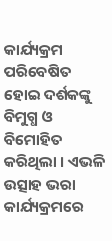କାର୍ଯ୍ୟକ୍ରମ ପରିବେଷିତ ହୋଇ ଦର୍ଶକଙ୍କୁ ବିମୁଗ୍ଧ ଓ ବିମୋହିତ କରିଥିଲା । ଏଭଳି ଉତ୍ସାହ ଭରା କାର୍ଯ୍ୟକ୍ରମରେ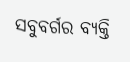ସବୁବର୍ଗର ବ୍ୟକ୍ତି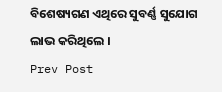ବିଶେଷ୍ୟଗଣ ଏଥିରେ ସୁବର୍ଣ୍ଣ ସୁଯୋଗ ଲାଭ କରିଥିଲେ ।
Prev Post